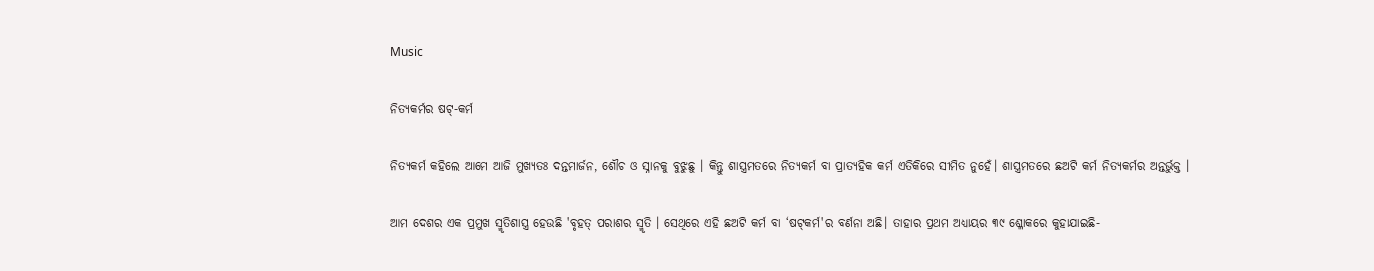Music

ନିତ୍ୟକର୍ମର ଷଟ୍-କର୍ମ

ନିତ୍ୟକର୍ମ କହିଲେ ଆମେ ଆଜି ମୁଖ୍ୟତଃ ଦନ୍ତମାର୍ଜନ, ଶୌଚ ଓ ସ୍ନାନକୁ ବୁଝୁଛୁ । କିନ୍ତୁ ଶାସ୍ତ୍ରମତରେ ନିତ୍ୟକର୍ମ ବା ପ୍ରାତ୍ୟହିକ କର୍ମ ଏତିକିରେ ସୀମିତ ନୁହେଁ। ଶାସ୍ତ୍ରମତରେ ଛଅଟି କର୍ମ ନିତ୍ୟକର୍ମର ଅନ୍ତର୍ଭୁକ୍ତ ।

ଆମ ଦେଶର ଏକ ପ୍ରମୁଖ ସ୍ମୃତିଶାସ୍ତ୍ର ହେଉଛି 'ବୃହତ୍ ପରାଶର ସ୍ମୃତି । ସେଥିରେ ଏହି ଛଅଟି କର୍ମ ବା ‘ଷଟ୍‌କର୍ମ'ର ବର୍ଣନା ଅଛି। ତାହାର ପ୍ରଥମ ଅଧ୍ୟାୟର ୩୯ ଶ୍ଳୋକରେ କୁହାଯାଇଛି-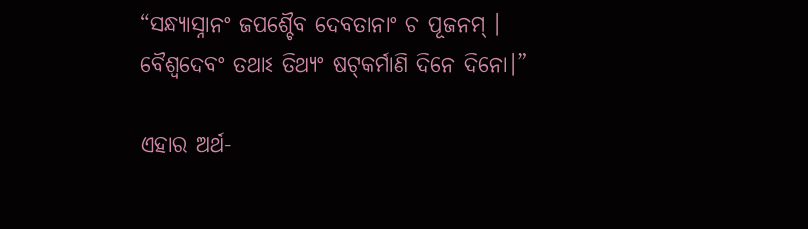“ସନ୍ଧ୍ୟାସ୍ନାନଂ ଜପଶ୍ଚୈବ ଦେବତାନାଂ ଚ ପୂଜନମ୍ ।
ବୈଶ୍ୱଦେବଂ ତଥାଽ ତିଥ୍ୟଂ ଷଟ୍‌କର୍ମାଣି ଦିନେ ଦିନୋ।”

ଏହାର ଅର୍ଥ-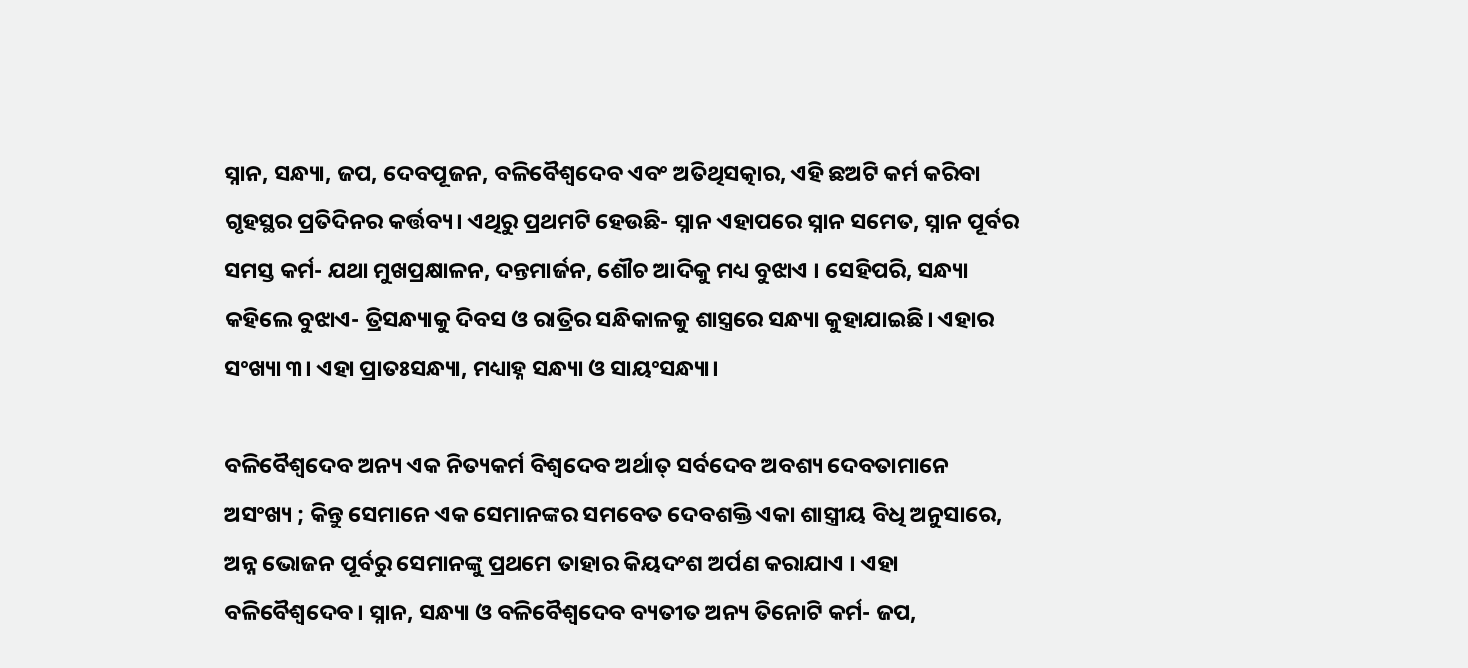ସ୍ନାନ, ସନ୍ଧ୍ୟା, ଜପ, ଦେବପୂଜନ, ବଳିବୈଶ୍ୱଦେବ ଏବଂ ଅତିଥିସତ୍କାର, ଏହି ଛଅଟି କର୍ମ କରିବା ଗୃହସ୍ଥର ପ୍ରତିଦିନର କର୍ତ୍ତବ୍ୟ। ଏଥିରୁ ପ୍ରଥମଟି ହେଉଛି- ସ୍ନାନ ଏହାପରେ ସ୍ନାନ ସମେତ, ସ୍ନାନ ପୂର୍ବର ସମସ୍ତ କର୍ମ- ଯଥା ମୁଖପ୍ରକ୍ଷାଳନ, ଦନ୍ତମାର୍ଜନ, ଶୌଚ ଆଦିକୁ ମଧ୍ୟ ବୁଝାଏ । ସେହିପରି, ସନ୍ଧ୍ୟା କହିଲେ ବୁଝାଏ- ତ୍ରିସନ୍ଧ୍ୟାକୁ ଦିବସ ଓ ରାତ୍ରିର ସନ୍ଧିକାଳକୁ ଶାସ୍ତ୍ରରେ ସନ୍ଧ୍ୟା କୁହାଯାଇଛି। ଏହାର ସଂଖ୍ୟା ୩। ଏହା ପ୍ରାତଃସନ୍ଧ୍ୟା, ମଧ୍ୟାହ୍ନ ସନ୍ଧ୍ୟା ଓ ସାୟଂସନ୍ଧ୍ୟା।

ବଳିବୈଶ୍ୱଦେବ ଅନ୍ୟ ଏକ ନିତ୍ୟକର୍ମ ବିଶ୍ଵଦେବ ଅର୍ଥାତ୍ ସର୍ବଦେବ ଅବଶ୍ୟ ଦେବତାମାନେ ଅସଂଖ୍ୟ ; କିନ୍ତୁ ସେମାନେ ଏକ ସେମାନଙ୍କର ସମବେତ ଦେବଶକ୍ତି ଏକା ଶାସ୍ତ୍ରୀୟ ବିଧି ଅନୁସାରେ, ଅନ୍ନ ଭୋଜନ ପୂର୍ବରୁ ସେମାନଙ୍କୁ ପ୍ରଥମେ ତାହାର କିୟଦଂଶ ଅର୍ପଣ କରାଯାଏ । ଏହା ବଳିବୈଶ୍ୱଦେବ। ସ୍ନାନ, ସନ୍ଧ୍ୟା ଓ ବଳିବୈଶ୍ୱଦେବ ବ୍ୟତୀତ ଅନ୍ୟ ତିନୋଟି କର୍ମ- ଜପ,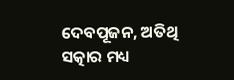ଦେବପୂଜନ, ଅତିଥି ସତ୍କାର ମଧ୍ୟ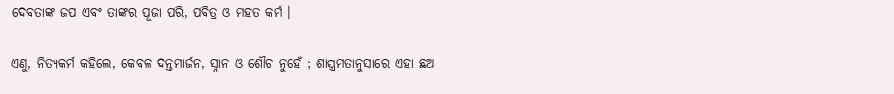ଦେବତାଙ୍କ ଜପ ଏବଂ ତାଙ୍କର ପୂଜା ପରି, ପବିତ୍ର ଓ ମହତ କର୍ମ ।

ଏଣୁ, ନିତ୍ୟକର୍ମ କହିଲେ, କେବଳ ଦନ୍ତମାର୍ଜନ, ସ୍ନାନ ଓ ଶୌଚ ନୁହେଁ ; ଶାସ୍ତ୍ରମତାନୁସାରେ ଏହା ଛଅ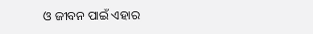ଓ ଜୀବନ ପାଇଁ ଏହାର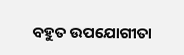ବହୁତ ଉପଯୋଗୀତା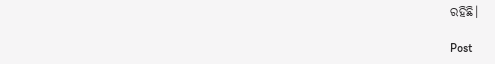ରହିଛି।

Post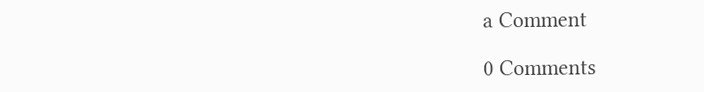a Comment

0 Comments